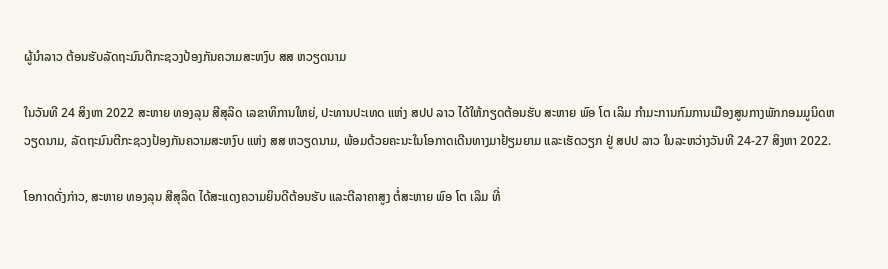ຜູ້ນໍາລາວ ຕ້ອນຮັບລັດຖະມົນຕີກະຊວງປ້ອງກັນຄວາມສະຫງົບ ສສ ຫວຽດນາມ

ໃນວັນທີ 24 ສິງຫາ 2022 ສະຫາຍ ທອງລຸນ ສີສຸລິດ ເລຂາທິການໃຫຍ່, ປະທານປະເທດ ແຫ່ງ ສປປ ລາວ ໄດ້ໃຫ້ກຽດຕ້ອນຮັບ ສະຫາຍ ພົອ ໂຕ ເລິມ ກຳມະການກົມການເມືອງສູນກາງພັກກອມມູນິດຫວຽດນາມ, ລັດຖະມົນຕີກະຊວງປ້ອງກັນຄວາມສະຫງົບ ແຫ່ງ ສສ ຫວຽດນາມ, ພ້ອມດ້ວຍຄະນະໃນໂອກາດເດີນທາງມາຢ້ຽມຍາມ ແລະເຮັດວຽກ ຢູ່ ສປປ ລາວ ໃນລະຫວ່າງວັນທີ 24-27 ສິງຫາ 2022.

ໂອກາດດັ່ງກ່າວ, ສະຫາຍ ທອງລຸນ ສີສຸລິດ ໄດ້ສະແດງຄວາມຍິນດີຕ້ອນຮັບ ແລະຕີລາຄາສູງ ຕໍ່ສະຫາຍ ພົອ ໂຕ ເລິມ ທີ່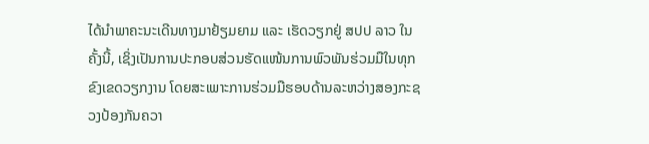ໄດ້ນຳພາຄະນະເດີນທາງມາຢ້ຽມຍາມ ແລະ ເຮັດວຽກຢູ່ ສປປ ລາວ ໃນຄັ້ງນີ້, ເຊິ່ງເປັນການປະກອບສ່ວນຮັດແໜ້ນການພົວພັນຮ່ວມມືໃນທຸກຂົງເຂດວຽກງານ ໂດຍສະເພາະການຮ່ວມມືຮອບດ້ານລະຫວ່າງສອງກະຊວງປ້ອງກັນຄວາ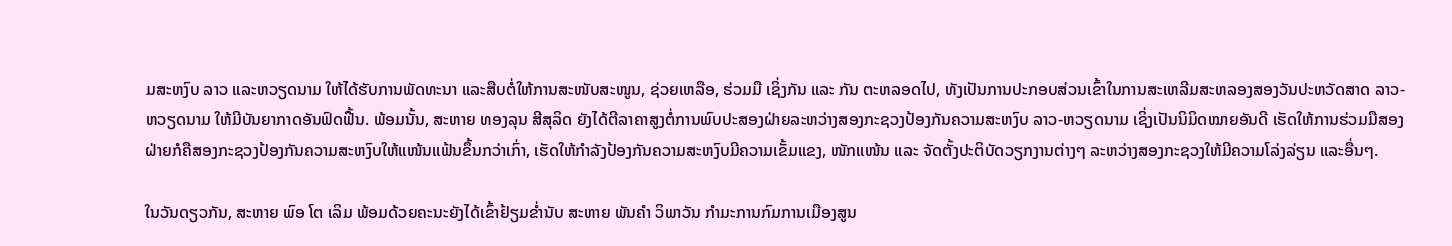ມສະຫງົບ ລາວ ແລະຫວຽດນາມ ໃຫ້ໄດ້ຮັບການພັດທະນາ ແລະສືບຕໍ່ໃຫ້ການສະໜັບສະໜູນ, ຊ່ວຍເຫລືອ, ຮ່ວມມື ເຊິ່ງກັນ ແລະ ກັນ ຕະຫລອດໄປ, ທັງເປັນການປະກອບສ່ວນເຂົ້າໃນການສະເຫລີມສະຫລອງສອງວັນປະຫວັດສາດ ລາວ-ຫວຽດນາມ ໃຫ້ມີບັນຍາກາດອັນຟົດຟື້ນ. ພ້ອມນັ້ນ, ສະຫາຍ ທອງລຸນ ສີສຸລິດ ຍັງໄດ້ຕີລາຄາສູງຕໍ່ການພົບປະສອງຝ່າຍລະຫວ່າງສອງກະຊວງປ້ອງກັນຄວາມສະຫງົບ ລາວ-ຫວຽດນາມ ເຊິ່ງເປັນນິມິດໝາຍອັນດີ ເຮັດໃຫ້ການຮ່ວມມືສອງຝ່າຍກໍຄືສອງກະຊວງປ້ອງກັນຄວາມສະຫງົບໃຫ້ແໜ້ນແຟ້ນຂຶ້ນກວ່າເກົ່າ, ເຮັດໃຫ້ກຳລັງປ້ອງກັນຄວາມສະຫງົບມີຄວາມເຂັ້ມແຂງ, ໜັກແໜ້ນ ແລະ ຈັດຕັ້ງປະຕິບັດວຽກງານຕ່າງໆ ລະຫວ່າງສອງກະຊວງໃຫ້ມີຄວາມໂລ່ງລ່ຽນ ແລະອື່ນໆ.

ໃນວັນດຽວກັນ, ສະຫາຍ ພົອ ໂຕ ເລິມ ພ້ອມດ້ວຍຄະນະຍັງໄດ້ເຂົ້າຢ້ຽມຂໍ່ານັບ ສະຫາຍ ພັນຄຳ ວິພາວັນ ກຳມະການກົມການເມືອງສູນ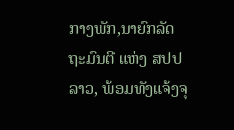ກາງພັກ,ນາຍົກລັດຖະມົນຕີ ແຫ່ງ ສປປ ລາວ, ພ້ອມທັງແຈ້ງຈຸ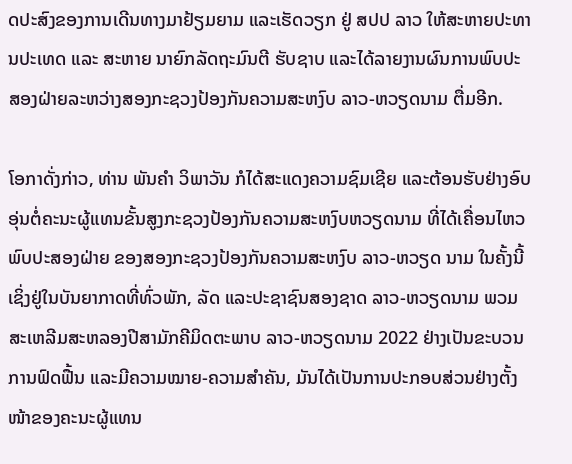ດປະສົງຂອງການເດີນທາງມາຢ້ຽມຍາມ ແລະເຮັດວຽກ ຢູ່ ສປປ ລາວ ໃຫ້ສະຫາຍປະທານປະເທດ ແລະ ສະຫາຍ ນາຍົກລັດຖະມົນຕີ ຮັບຊາບ ແລະໄດ້ລາຍງານຜົນການພົບປະສອງຝ່າຍລະຫວ່າງສອງກະຊວງປ້ອງກັນຄວາມສະຫງົບ ລາວ-ຫວຽດນາມ ຕື່ມອີກ.

ໂອກາດັ່ງກ່າວ, ທ່ານ ພັນຄໍາ ວິພາວັນ ກໍໄດ້ສະແດງຄວາມຊົມເຊີຍ ແລະຕ້ອນຮັບຢ່າງອົບອຸ່ນຕໍ່ຄະນະຜູ້ແທນຂັ້ນສູງກະຊວງປ້ອງກັນຄວາມສະຫງົບຫວຽດນາມ ທີ່ໄດ້ເຄື່ອນໄຫວພົບປະສອງຝ່າຍ ຂອງສອງກະຊວງປ້ອງກັນຄວາມສະຫງົບ ລາວ-ຫວຽດ ນາມ ໃນຄັ້ງນີ້ເຊິ່ງຢູ່ໃນບັນຍາກາດທີ່ທົ່ວພັກ, ລັດ ແລະປະຊາຊົນສອງຊາດ ລາວ-ຫວຽດນາມ ພວມສະເຫລີມສະຫລອງປີສາມັກຄີມິດຕະພາບ ລາວ-ຫວຽດນາມ 2022 ຢ່າງເປັນຂະບວນການຟົດຟື້ນ ແລະມີຄວາມໝາຍ-ຄວາມສໍາຄັນ, ມັນໄດ້ເປັນການປະກອບສ່ວນຢ່າງຕັ້ງໜ້າຂອງຄະນະຜູ້ແທນ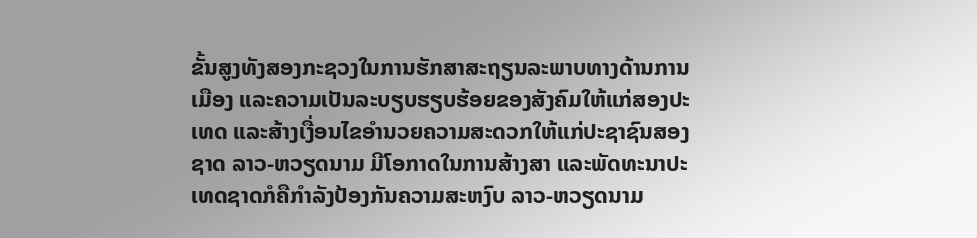ຂັ້ນສູງທັງສອງກະຊວງໃນການຮັກສາສະຖຽນລະພາບທາງດ້ານການເມືອງ ແລະຄວາມເປັນລະບຽບຮຽບຮ້ອຍຂອງສັງຄົມໃຫ້ແກ່ສອງປະເທດ ແລະສ້າງເງື່ອນໄຂອໍານວຍຄວາມສະດວກໃຫ້ແກ່ປະຊາຊົນສອງຊາດ ລາວ-ຫວຽດນາມ ມີໂອກາດໃນການສ້າງສາ ແລະພັດທະນາປະເທດຊາດກໍຄືກໍາລັງປ້ອງກັນຄວາມສະຫງົບ ລາວ-ຫວຽດນາມ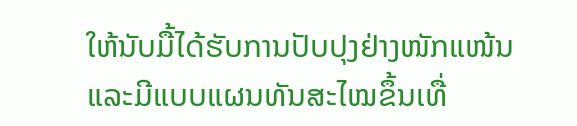ໃຫ້ນັບມື້ໄດ້ຮັບການປັບປຸງຢ່າງໜັກແໜ້ນ ແລະມີແບບແຜນທັນສະໄໝຂຶ້ນເທື່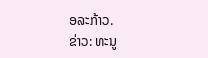ອລະກ້າວ.
ຂ່າວ: ທະນູ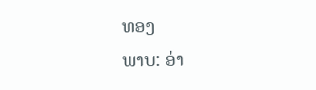ທອງ
ພາບ: ອ່າ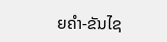ຍຄຳ-ຂັນໄຊ